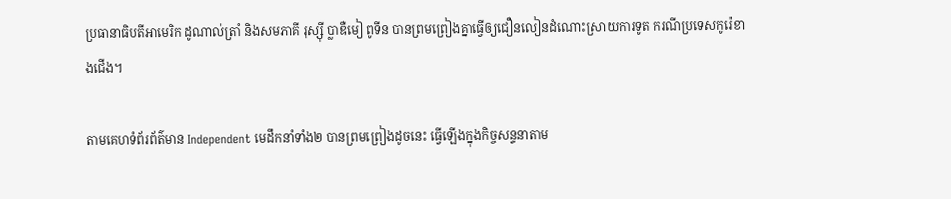ប្រធានាធិបតីអាមេរិក ដូណាល់ត្រាំ និងសមភាគី រុស្ស៊ី ប្លាឌឺមៀ ពូទីន បានព្រមព្រៀងគ្នាធ្វើឲ្យជឿនលៀនដំណោះស្រាយការទូត ករណីប្រទេសកូរ៉េខាងជើង។

តាមគេហទំព័រព័ត៌មាន Independent មេដឹកនាំទាំង២ បានព្រមព្រៀងដូចនេះ ធ្វើឡើងក្នុងកិច្ចសន្ទនាតាម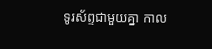ទូរស័ព្ទជាមួយគ្នា កាល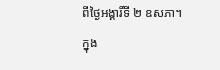ពីថ្ងៃអង្គារិ៍ទី ២ ឧសភា។
ក្នុង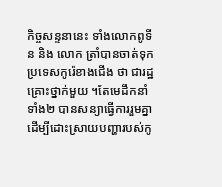កិច្ចសន្ទនានេះ ទាំងលោកពូទីន និង លោក ត្រាំបានចាត់ទុកប្រទេសកូរ៉េខាងជើង ថា ជារដ្ឋគ្រោះថ្នាក់មួយ ។តែមេដឹកនាំទាំង២ បានសន្យាធ្វើការរួមគ្នាដើម្បីដោះស្រាយបញ្ហារបស់កូ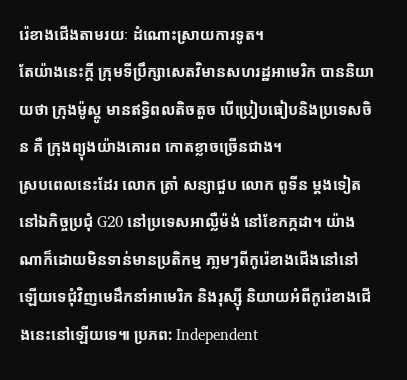រ៉េខាងជើងតាមរយៈ ដំណោះស្រាយការទូត។
តែយ៉ាងនេះក្តី ក្រុមទីប្រឹក្សាសេតវិមានសហរដ្ឋអាមេរិក បាននិយាយថា ក្រុងម៉ូស្គូ មានឥទ្ធិពលតិចតួច បើប្រៀបធៀបនិងប្រទេសចិន គឺ ក្រុងព្យុងយ៉ាងគោរព កោតខ្លាចច្រើនជាង។
ស្របពេលនេះដែរ លោក ត្រាំ សន្យាជួប លោក ពូទីន ម្តងទៀត នៅឯកិច្ចប្រជុំ G20 នៅប្រទេសអាល្លឺម៉ង់ នៅខែកក្កដា។ យ៉ាងណាក៏ដោយមិនទាន់មានប្រតិកម្ម ភា្លមៗពីកូរ៉េខាងជើងនៅនៅឡើយទេជុំវិញមេដឹកនាំអាមេរិក និងរុស្ស៊ី និយាយអំពីកូរ៉េខាងជើងនេះនៅឡើយទេ៕ ប្រភព: Independent